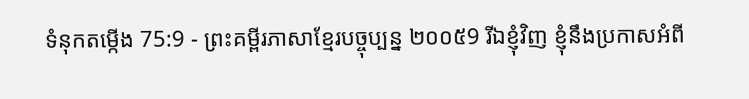ទំនុកតម្កើង 75:9 - ព្រះគម្ពីរភាសាខ្មែរបច្ចុប្បន្ន ២០០៥9 រីឯខ្ញុំវិញ ខ្ញុំនឹងប្រកាសអំពី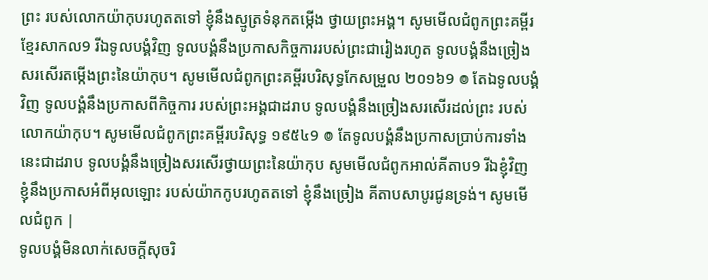ព្រះ របស់លោកយ៉ាកុបរហូតតទៅ ខ្ញុំនឹងស្មូត្រទំនុកតម្កើង ថ្វាយព្រះអង្គ។ សូមមើលជំពូកព្រះគម្ពីរខ្មែរសាកល9 រីឯទូលបង្គំវិញ ទូលបង្គំនឹងប្រកាសកិច្ចការរបស់ព្រះជារៀងរហូត ទូលបង្គំនឹងច្រៀងសរសើរតម្កើងព្រះនៃយ៉ាកុប។ សូមមើលជំពូកព្រះគម្ពីរបរិសុទ្ធកែសម្រួល ២០១៦9 ៙ តែឯទូលបង្គំវិញ ទូលបង្គំនឹងប្រកាសពីកិច្ចការ របស់ព្រះអង្គជាដរាប ទូលបង្គំនឹងច្រៀងសរសើរដល់ព្រះ របស់លោកយ៉ាកុប។ សូមមើលជំពូកព្រះគម្ពីរបរិសុទ្ធ ១៩៥៤9 ៙ តែទូលបង្គំនឹងប្រកាសប្រាប់ការទាំងនេះជាដរាប ទូលបង្គំនឹងច្រៀងសរសើរថ្វាយព្រះនៃយ៉ាកុប សូមមើលជំពូកអាល់គីតាប9 រីឯខ្ញុំវិញ ខ្ញុំនឹងប្រកាសអំពីអុលឡោះ របស់យ៉ាកកូបរហូតតទៅ ខ្ញុំនឹងច្រៀង គីតាបសាបូរជូនទ្រង់។ សូមមើលជំពូក |
ទូលបង្គំមិនលាក់សេចក្ដីសុចរិ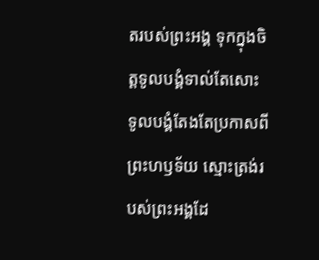តរបស់ព្រះអង្គ ទុកក្នុងចិត្តទូលបង្គំទាល់តែសោះ ទូលបង្គំតែងតែប្រកាសពីព្រះហឫទ័យ ស្មោះត្រង់របស់ព្រះអង្គដែ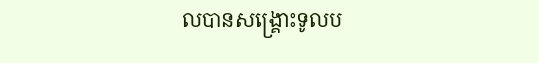លបានសង្គ្រោះទូលប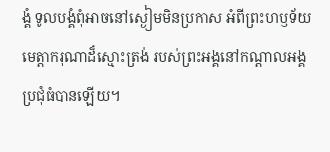ង្គំ ទូលបង្គំពុំអាចនៅស្ងៀមមិនប្រកាស អំពីព្រះហឫទ័យមេត្តាករុណាដ៏ស្មោះត្រង់ របស់ព្រះអង្គនៅកណ្ដាលអង្គប្រជុំធំបានឡើយ។